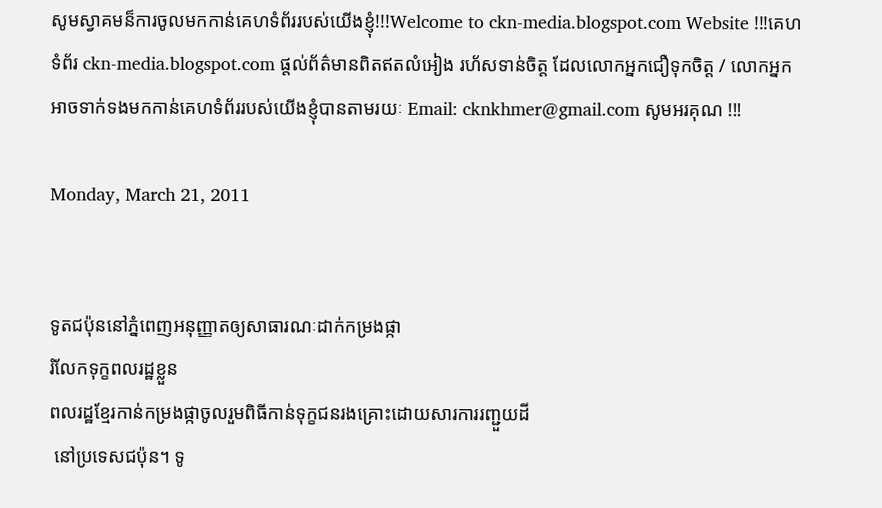សូមស្វាគមន៏ការចូលមកកាន់គេហទំព័ររបស់យើងខ្ញុំ!!!Welcome to ckn-media.blogspot.com Website !!!គេហទំព័រ ckn-media.blogspot.com ផ្តល់ព័ត៌មានពិតឥតលំអៀង រហ័សទាន់ចិត្ត ដែលលោកអ្នកជឿទុកចិត្ត / លោកអ្នកអាចទាក់ទងមកកាន់គេហទំព័ររបស់យើងខ្ញុំបានតាមរយៈ Email: cknkhmer@gmail.com សូមអរគុណ !!!

Monday, March 21, 2011


ទូតជប៉ុននៅភ្នំពេញអនុញ្ញាតឲ្យសាធារណៈដាក់កម្រងផ្កា
រំលែកទុក្ខពលរដ្ឋខ្លួន
ពលរដ្ឋខ្មែរកាន់កម្រងផ្កាចូលរួមពិធីកាន់ទុក្ខជនរងគ្រោះដោយសារការរញ្ជួយដី
 នៅប្រទេសជប៉ុន។ ទូ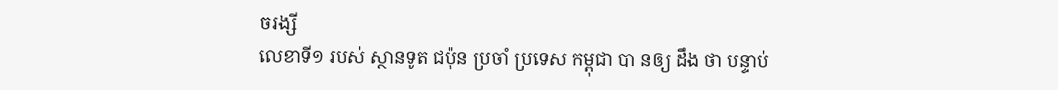ចរង្សី
លេខាទី១ របស់ ស្ថានទូត ជប៉ុន ប្រចាំ ប្រទេស កម្ពុជា បា នឲ្យ ដឹង ថា បន្ទាប់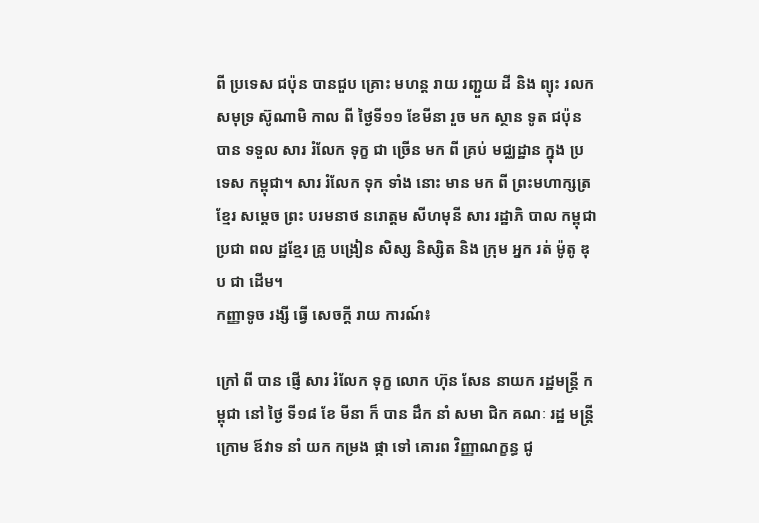ពី ប្រទេស ជប៉ុន បានជួប គ្រោះ មហន្ត រាយ រញ្ជួយ ដី និង ព្យុះ រលក សមុទ្រ ស៊ូណាមិ កាល ពី ថ្ងៃទី១១ ខែមីនា រួច មក ស្ថាន ទូត ជប៉ុន បាន ទទួល សារ រំលែក ទុក្ខ ជា ច្រើន មក ពី គ្រប់ មជ្ឈដ្ឋាន ក្នុង ប្រទេស កម្ពុជា។ សារ រំលែក ទុក ទាំង នោះ មាន មក ពី ព្រះមហាក្សត្រ ខ្មែរ សម្ដេច ព្រះ បរមនាថ នរោត្តម សីហមុនី សារ រដ្ឋាភិ បាល កម្ពុជា ប្រជា ពល ដ្ឋខ្មែរ គ្រូ បង្រៀន សិស្ស និស្សិត និង ក្រុម អ្នក រត់ ម៉ូតូ ឌុប ជា ដើម។
កញ្ញាទូច រង្សី ធ្វើ សេចក្តី រាយ ការណ៍៖

ក្រៅ ពី បាន ផ្ញើ សារ រំលែក ទុក្ខ លោក ហ៊ុន សែន នាយក រដ្ឋមន្ត្រី កម្ពុជា នៅ ថ្ងៃ ទី១៨ ខែ មីនា ក៏ បាន ដឹក នាំ សមា ជិក គណៈ រដ្ឋ មន្ត្រី ក្រោម ឪវាទ នាំ យក កម្រង ផ្កា ទៅ គោរព វិញ្ញាណក្ខន្ធ ជូ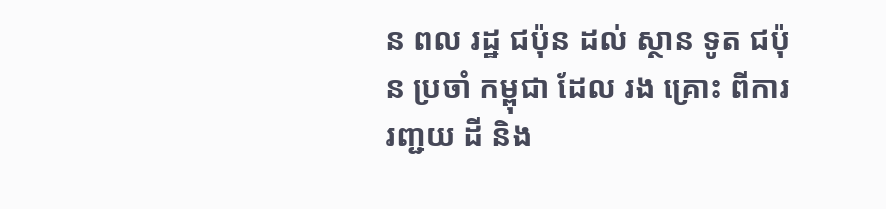ន ពល រដ្ឋ ជប៉ុន ដល់ ស្ថាន ទូត ជប៉ុន ប្រចាំ កម្ពុជា ដែល រង គ្រោះ ពីការ រញ្ជយ ដី និង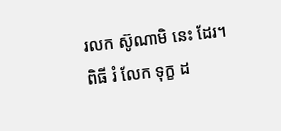រលក ស៊ូណាមិ នេះ ដែរ។
ពិធី រំ លែក ទុក្ខ ដ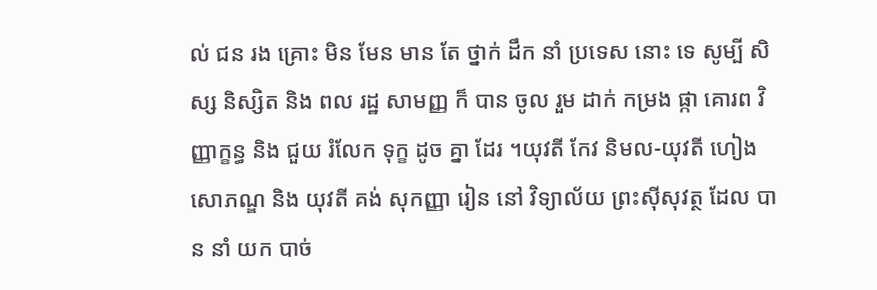ល់ ជន រង គ្រោះ មិន មែន មាន តែ ថ្នាក់ ដឹក នាំ ប្រទេស នោះ ទេ សូម្បី សិស្ស និស្សិត និង ពល រដ្ឋ សាមញ្ញ ក៏ បាន ចូល រួម ដាក់ កម្រង ផ្កា គោរព វិញ្ញាក្ខន្ធ និង ជួយ រំលែក ទុក្ខ ដូច គ្នា ដែរ ។យុវតី កែវ និមល-យុវតី ហៀង សោភណ្ឌ និង យុវតី គង់ សុកញ្ញា រៀន នៅ វិទ្យាល័យ ព្រះស៊ីសុវត្ថ ដែល បាន នាំ យក បាច់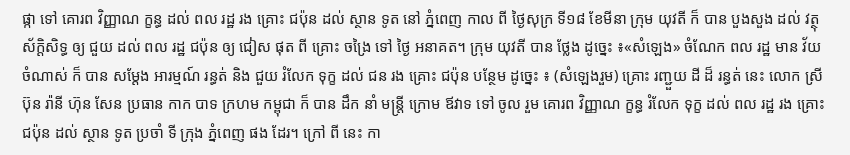ផ្កា ទៅ គោរព វិញ្ញាណ ក្ខន្ធ ដល់ ពល រដ្ឋ រង គ្រោះ ជប៉ុន ដល់ ស្ថាន ទូត នៅ ភ្នំពេញ កាល ពី ថ្ងៃសុក្រ ទី១៨ ខែមីនា ក្រុម យុវតី ក៏ បាន បួងសួង ដល់ វត្ថុ ស័ក្ដិសិទ្ធ ឲ្យ ជួយ ដល់ ពល រដ្ឋ ជប៉ុន ឲ្យ ជៀស ផុត ពី គ្រោះ ចង្រៃ ទៅ ថ្ងៃ អនាគត។ ក្រុម យុវតី បាន ថ្លែង ដូច្នេះ ៖«សំឡេង» ចំណែក ពល រដ្ឋ មាន វ័យ ចំណាស់ ក៏ បាន សម្តែង អារម្មណ៍ រន្ធត់ និង ជួយ រំលែក ទុក្ខ ដល់ ជន រង គ្រោះ ជប៉ុន បន្ថែម ដូច្នេះ ៖ (សំឡេងរួម) គ្រោះ រញ្ជួយ ដី ដ៏ រន្ធត់ នេះ លោក ស្រី ប៊ុន រ៉ានី ហ៊ុន សែន ប្រធាន កាក បាទ ក្រហម កម្ពុជា ក៏ បាន ដឹក នាំ មន្ត្រី ក្រោម ឪវាទ ទៅ ចូល រួម គោរព វិញ្ញាណ ក្ខន្ធ រំលែក ទុក្ខ ដល់ ពល រដ្ឋ រង គ្រោះ ជប៉ុន ដល់ ស្ថាន ទូត ប្រចាំ ទី ក្រុង ភ្នំពេញ ផង ដែរ។ ក្រៅ ពី នេះ កា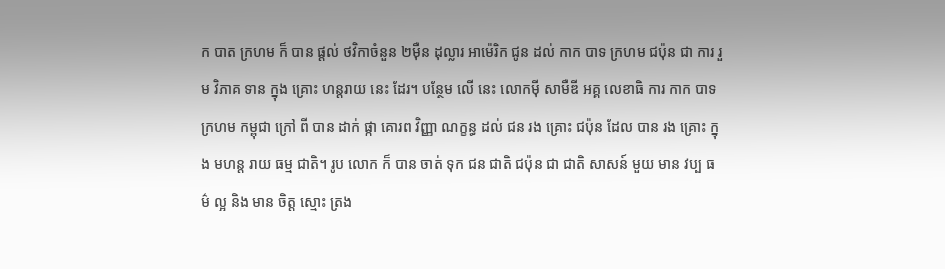ក បាត ក្រហម ក៏ បាន ផ្តល់ ថវិកាចំនួន ២ម៉ឺន ដុល្លារ អាម៉េរិក ជូន ដល់ កាក បាទ ក្រហម ជប៉ុន ជា ការ រួម វិភាគ ទាន ក្នុង គ្រោះ ហន្តរាយ នេះ ដែរ។ បន្ថែម លើ នេះ លោកម៉ី សាមឺឌី អគ្គ លេខាធិ ការ កាក បាទ ក្រហម កម្ពុជា ក្រៅ ពី បាន ដាក់ ផ្កា គោរព វិញ្ញា ណក្ខន្ធ ដល់ ជន រង គ្រោះ ជប៉ុន ដែល បាន រង គ្រោះ ក្នុង មហន្ត រាយ ធម្ម ជាតិ។ រូប លោក ក៏ បាន ចាត់ ទុក ជន ជាតិ ជប៉ុន ជា ជាតិ សាសន៍ មួយ មាន វប្ប ធម៌ ល្អ និង មាន ចិត្ត ស្មោះ ត្រង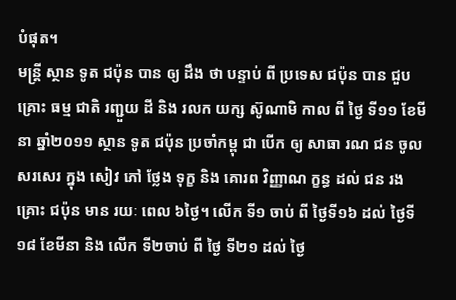បំផុត។
មន្ត្រី ស្ថាន ទូត ជប៉ុន បាន ឲ្យ ដឹង ថា បន្ទាប់ ពី ប្រទេស ជប៉ុន បាន ជួប គ្រោះ ធម្ម ជាតិ រញ្ជួយ ដី និង រលក យក្ស ស៊ូណាមិ កាល ពី ថ្ងៃ ទី១១ ខែមីនា ឆ្នាំ២០១១ ស្ថាន ទូត ជប៉ុន ប្រចាំកម្ពុ ជា បើក ឲ្យ សាធា រណ ជន ចូល សរសេរ ក្នុង សៀវ ភៅ ថ្លែង ទុក្ខ និង គោរព វិញ្ញាណ ក្ខន្ធ ដល់ ជន រង គ្រោះ ជប៉ុន មាន រយៈ ពេល ៦ថ្ងៃ។ លើក ទី១ ចាប់ ពី ថ្ងៃទី១៦ ដល់ ថ្ងៃទី១៨ ខែមីនា និង លើក ទី២ចាប់ ពី ថ្ងៃ ទី២១ ដល់ ថ្ងៃ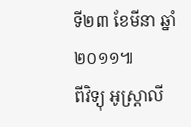ទី២៣ ខែមីនា ឆ្នាំ២០១១៕
ពីវិទ្យុ អូស្ត្រាលី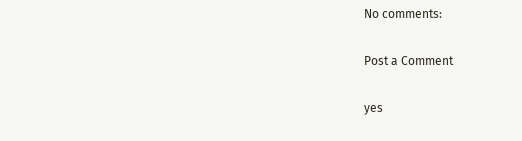No comments:

Post a Comment

yes